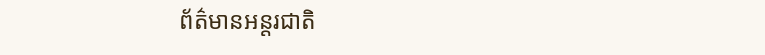ព័ត៌មានអន្តរជាតិ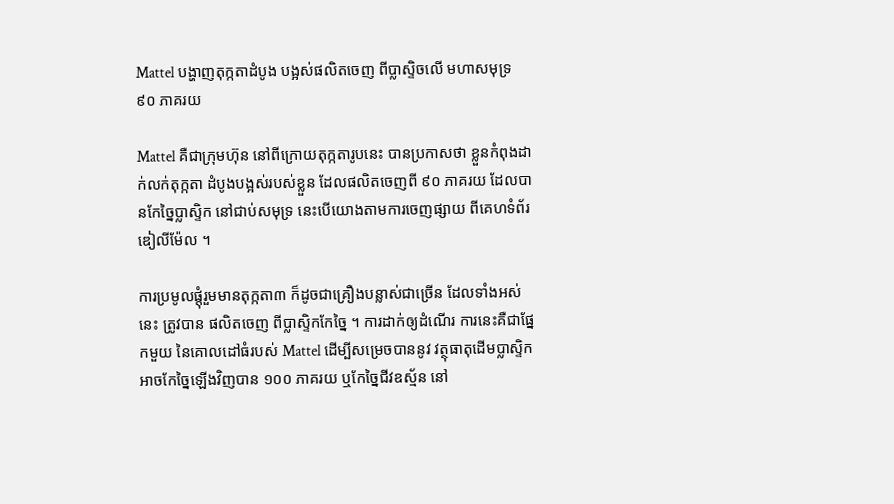Mattel បង្ហាញតុក្កតាដំបូង បង្អស់ផលិតចេញ ពីប្លាស្ទិចលើ មហាសមុទ្រ ៩០ ភាគរយ

Mattel គឺជាក្រុមហ៊ុន នៅពីក្រោយតុក្កតារូបនេះ បានប្រកាសថា ខ្លួនកំពុងដាក់លក់តុក្កតា ដំបូងបង្អស់របស់ខ្លួន ដែលផលិតចេញពី ៩០ ភាគរយ ដែលបានកែច្នៃប្លាស្ទិក នៅជាប់សមុទ្រ នេះបើយោងតាមការចេញផ្សាយ ពីគេហទំព័រឌៀលីម៉ែល ។

ការប្រមូលផ្ដុំរួមមានតុក្កតា៣ ក៏ដូចជាគ្រឿងបន្លាស់ជាច្រើន ដែលទាំងអស់នេះ ត្រូវបាន ផលិតចេញ ពីប្លាស្ទិកកែច្នៃ ។ ការដាក់ឲ្យដំណើរ ការនេះគឺជាផ្នែកមួយ នៃគោលដៅធំរបស់ Mattel ដើម្បីសម្រេចបាននូវ វត្ថុធាតុដើមប្លាស្ទិក អាចកែច្នៃឡើងវិញបាន ១០០ ភាគរយ ឬកែច្នៃជីវឧស្ម័ន នៅ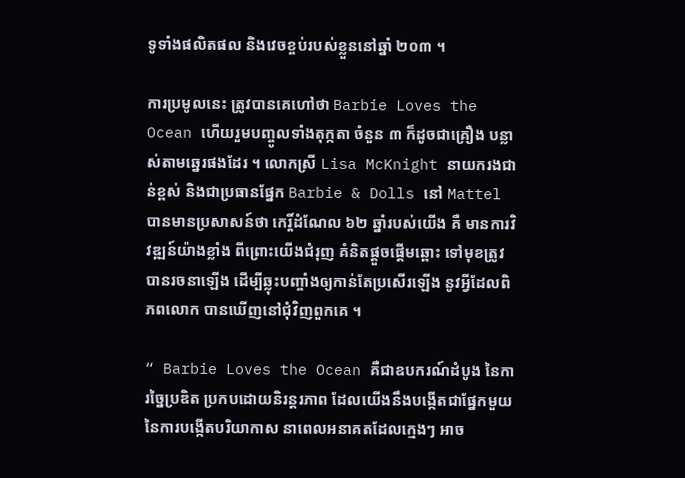ទូទាំងផលិតផល និងវេចខ្ចប់របស់ខ្លួននៅឆ្នាំ ២០៣ ។

ការប្រមូលនេះ ត្រូវបានគេហៅថា Barbie Loves the Ocean ហើយរួមបញ្ចូលទាំងតុក្កតា ចំនួន ៣ ក៏ដូចជាគ្រឿង បន្លាស់តាមឆ្នេរផងដែរ ។ លោកស្រី Lisa McKnight នាយករងជាន់ខ្ពស់ និងជាប្រធានផ្នែក Barbie & Dolls នៅ Mattel បានមានប្រសាសន៍ថា កេរ្តិ៍ដំណែល ៦២ ឆ្នាំរបស់យើង គឺ មានការវិវឌ្ឍន៍យ៉ាងខ្លាំង ពីព្រោះយើងជំរុញ គំនិតផ្តួចផ្តើមឆ្ពោះ ទៅមុខត្រូវបានរចនាឡើង ដើម្បីឆ្លុះបញ្ចាំងឲ្យកាន់តែប្រសើរឡើង នូវអ្វីដែលពិភពលោក បានឃើញនៅជុំវិញពួកគេ ។

“ Barbie Loves the Ocean គឺជាឧបករណ៍ដំបូង នៃការច្នៃប្រឌិត ប្រកបដោយនិរន្តរភាព ដែលយើងនឹងបង្កើតជាផ្នែកមួយ នៃការបង្កើតបរិយាកាស នាពេលអនាគតដែលក្មេងៗ អាច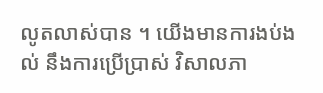លូតលាស់បាន ។ យើងមានការងប់ងល់ នឹងការប្រើប្រាស់ វិសាលភា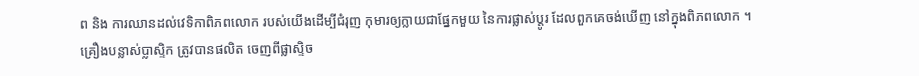ព និង ការឈានដល់វេទិកាពិភពលោក របស់យើងដើម្បីជំរុញ កុមារឲ្យក្លាយជាផ្នែកមួយ នៃការផ្លាស់ប្តូរ ដែលពួកគេចង់ឃើញ នៅក្នុងពិភពលោក ។
គ្រឿងបន្លាស់ប្លាស្ទិក ត្រូវបានផលិត ចេញពីផ្លាស្ទិច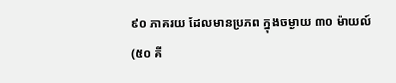៩០ ភាគរយ ដែលមានប្រភព ក្នុងចម្ងាយ ៣០ ម៉ាយល៍ (៥០ គី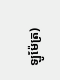ឡូម៉ែត្រ)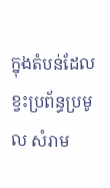ក្នុងតំបន់ដែលខ្វះប្រព័ន្ធប្រមូល សំរាម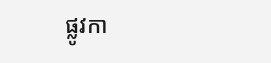ផ្លូវកា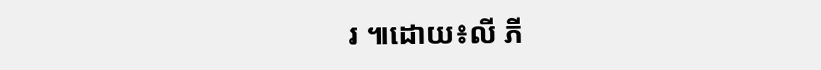រ ៕ដោយ៖លី ភី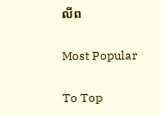លីព

Most Popular

To Top